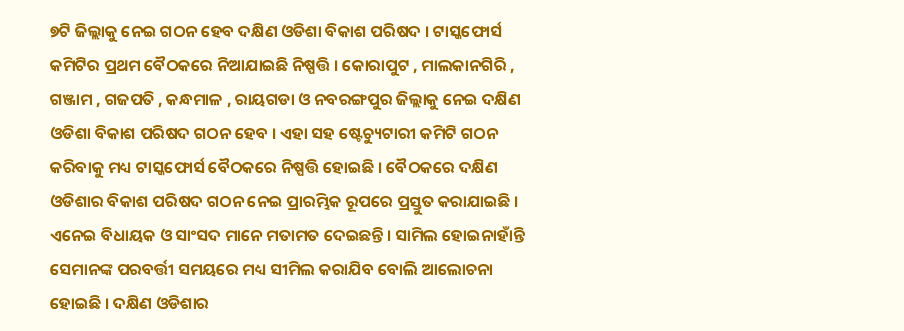୭ଟି ଜିଲ୍ଲାକୁ ନେଇ ଗଠନ ହେବ ଦକ୍ଷିଣ ଓଡିଶା ବିକାଶ ପରିଷଦ । ଟାସ୍କଫୋର୍ସ କମିଟିର ପ୍ରଥମ ବୈଠକରେ ନିଆଯାଇଛି ନିଷ୍ପତ୍ତି । କୋରାପୁଟ , ମାଲକାନଗିରି , ଗଞ୍ଜାମ , ଗଜପତି , କନ୍ଧମାଳ , ରାୟଗଡା ଓ ନବରଙ୍ଗପୁର ଜିଲ୍ଲାକୁ ନେଇ ଦକ୍ଷିଣ ଓଡିଶା ବିକାଶ ପରିଷଦ ଗଠନ ହେବ । ଏହା ସହ ଷ୍ଟେଚ୍ୟୁଟାରୀ କମିଟି ଗଠନ କରିବାକୁ ମଧ୍ୟ ଟାସ୍କଫୋର୍ସ ବୈଠକରେ ନିଷ୍ପତ୍ତି ହୋଇଛି । ବୈଠକରେ ଦକ୍ଷିଣ ଓଡିଶାର ବିକାଶ ପରିଷଦ ଗଠନ ନେଇ ପ୍ରାରମ୍ଭିକ ରୂପରେ ପ୍ରସ୍ତୁତ କରାଯାଇଛି । ଏନେଇ ବିଧାୟକ ଓ ସାଂସଦ ମାନେ ମତାମତ ଦେଇଛନ୍ତି । ସାମିଲ ହୋଇନାହାଁନ୍ତି ସେମାନଙ୍କ ପରବର୍ତ୍ତୀ ସମୟରେ ମଧ୍ୟ ସୀମିଲ କରାଯିବ ବୋଲି ଆଲୋଚନା ହୋଇଛି । ଦକ୍ଷିଣ ଓଡିଶାର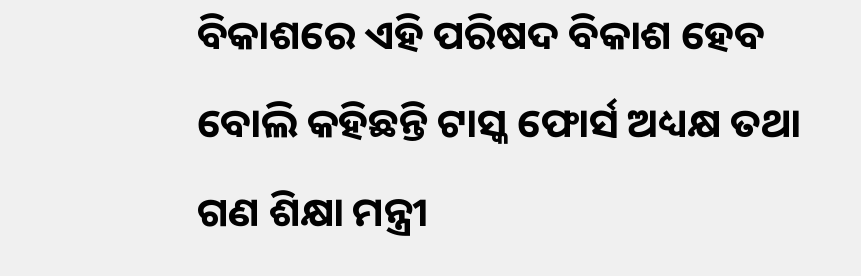ବିକାଶରେ ଏହି ପରିଷଦ ବିକାଶ ହେବ ବୋଲି କହିଛନ୍ତି ଟାସ୍କ ଫୋର୍ସ ଅଧ୍ୟକ୍ଷ ତଥା ଗଣ ଶିକ୍ଷା ମନ୍ତ୍ରୀ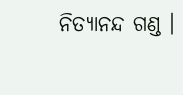ନିତ୍ୟାନନ୍ଦ ଗଣ୍ଡ ।